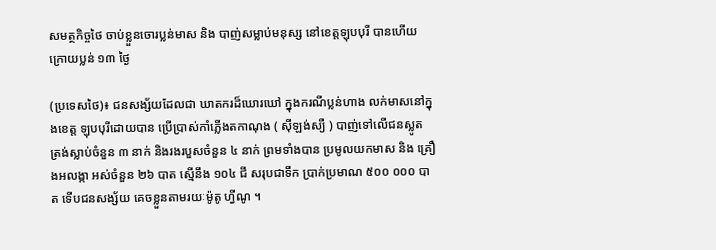សមត្ថកិច្ចថៃ ចាប់ខ្លួនចោរប្លន់មាស និង បាញ់សម្លាប់មនុស្ស នៅខេត្តឡុបបុរី បានហើយ ក្រោយប្លន់ ១៣ ថ្ងៃ

(ប្រទេសថៃ)៖ ជនសង្ស័យដែលជា ឃាតករដ៏ឃោរឃៅ ក្នុងករណីប្លន់ហាង លក់មាសនៅក្នុងខេត្ត ឡុបបុរីដោយបាន ប្រើប្រាស់កាំភ្លើងតកាណុង ( សុីឡង់ស្យឺ ) បាញ់ទៅលើជនស្លូត ត្រង់ស្លាប់ចំនួន ៣ នាក់ និងរងរបួសចំនួន ៤ នាក់ ព្រមទាំងបាន ប្រមូលយកមាស និង គ្រឿងអលង្កា អស់ចំនួន ២៦ បាត ស្មើនឹង ១០៤ ជី សរុបជាទឹក ប្រាក់ប្រមាណ ៥០០ ០០០ បាត ទើបជនសង្ស័យ គេចខ្លួនតាមរយៈម៉ូតូ ហ្វីណូ ។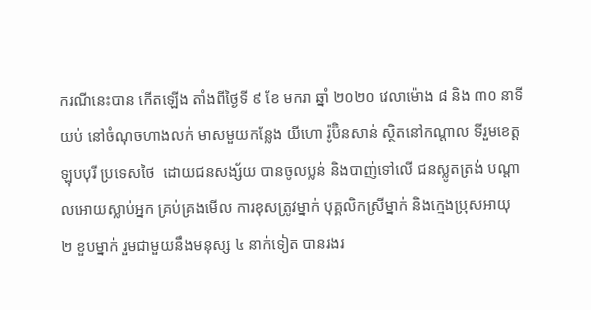ករណីនេះបាន កើតឡើង តាំងពីថ្ងៃទី ៩ ខែ មករា ឆ្នាំ ២០២០ វេលាម៉ោង ៨ និង ៣០ នាទី យប់ នៅចំណុចហាងលក់ មាសមួយកន្លែង យីហោ រ៉ូប៊ិនសាន់ ស្ថិតនៅកណ្តាល ទីរួមខេត្ត ឡុបបុរី ប្រទេសថៃ  ដោយជនសង្ស័យ បានចូលប្លន់ និងបាញ់ទៅលើ ជនស្លូតត្រង់ បណ្តាលអោយស្លាប់អ្នក គ្រប់គ្រងមើល ការខុសត្រូវម្នាក់ បុគ្គលិកស្រីម្នាក់ និងក្មេងប្រុសអាយុ ២ ខួបម្នាក់ រួមជាមួយនឹងមនុស្ស ៤ នាក់ទៀត បានរងរ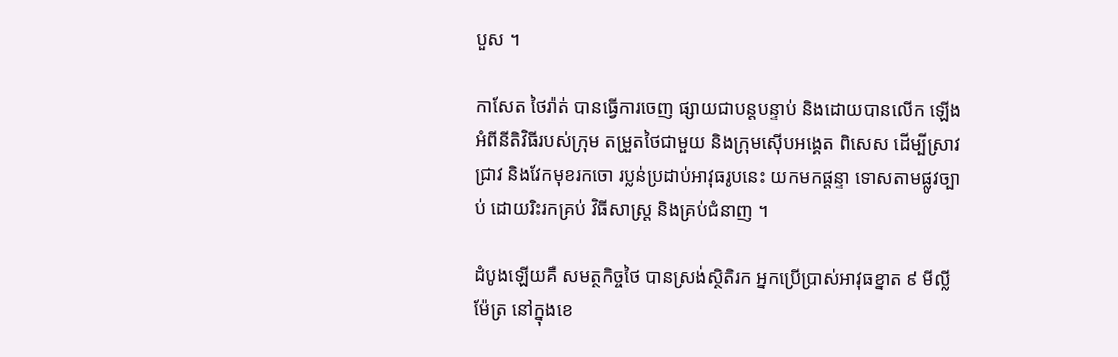បួស ។

កាសែត ថៃរ៉ាត់ បានធ្វើការចេញ ផ្សាយជាបន្តបន្ទាប់ និងដោយបានលើក ឡើងអំពីនីតិវិធីរបស់ក្រុម តម្រួតថៃជាមួយ និងក្រុមស៊ើបអង្គេត ពិសេស ដើម្បីស្រាវជ្រាវ និងវែកមុខរកចោ រប្លន់ប្រដាប់អាវុធរូបនេះ យកមកផ្តន្ទា ទោសតាមផ្លូវច្បាប់ ដោយរិះរកគ្រប់ វិធីសាស្ត្រ និងគ្រប់ជំនាញ ។

ដំបូងឡើយគឺ សមត្ថកិច្ចថៃ បានស្រង់ស្ថិតិរក អ្នកប្រើប្រាស់អាវុធខ្នាត ៩ មីល្លីម៉ែត្រ នៅក្នុងខេ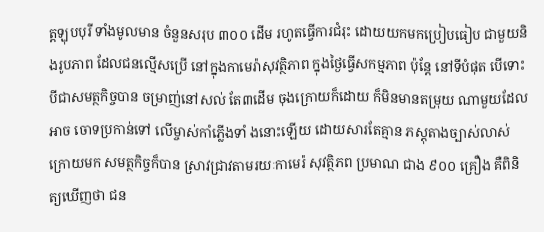ត្តឡុបបុរី ទាំងមូលមាន ចំនួនសរុប ៣០០ ដើម រហូតធ្វើការជំរុះ ដោយយកមកប្រៀបធៀប ជាមួយនិងរូបភាព ដែលជនល្មើសប្រើ នៅក្នុងកាមេរ៉ាសុវត្ថិភាព ក្នុងថ្ងៃធ្វើសកម្មភាព ប៉ុន្តែ នៅទីបំផុត បើទោះបីជាសមត្ថកិច្ចបាន ចម្រាញ់នៅសល់ តែ៣ដើម ចុងក្រោយក៏ដោយ ក៏មិនមានតម្រុយ ណាមួយដែលអាច ចោទប្រកាន់ទៅ លើម្ចាស់កាំភ្លើងទាំ ងនោះឡើយ ដោយសារតែគ្មាន ភស្តុតាងច្បាស់លាស់ ក្រោយមក សមត្ថកិច្ចក៏បាន ស្រាវជ្រាវតាមរយៈកាមេរ៉ សុវត្ថិភព ប្រមាណ ជាង ៩០០ គ្រឿង គឺពិនិត្យឃើញថា ជន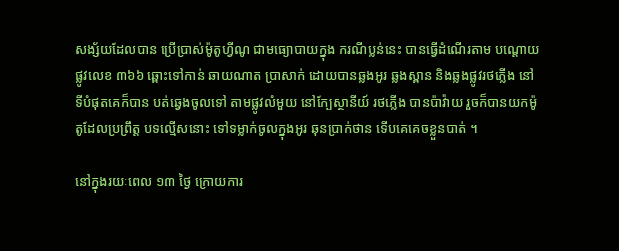សង្ស័យដែលបាន ប្រើប្រាស់ម៉ូតូហ្វីណូ ជាមធ្យោបាយក្នុង ករណីប្លន់នេះ បានធ្វើដំណើរតាម បណ្តោយផ្លូវលេខ ៣៦៦ ឆ្ពោះទៅកាន់ ឆាយណាត ប្រាសាក់ ដោយបានឆ្លងអូរ ឆ្លងស្ពាន និងឆ្លងផ្លូវរថភ្លើង នៅទីបំផុតគេក៏បាន បត់ឆ្វេងចូលទៅ តាមផ្លូវលំមួយ នៅក្បែស្ថានីយ៍ រថភ្លើង បានប៉ាវ៉ាយ រួចក៏បានយកម៉ូតូដែលប្រព្រឹត្ត បទល្មើសនោះ ទៅទម្លាក់ចូលក្នុងអូរ ឆុនប្រាក់ថាន ទើបគេគេចខ្លួនបាត់ ។

នៅក្នុងរយៈពេល ១៣ ថ្ងៃ ក្រោយការ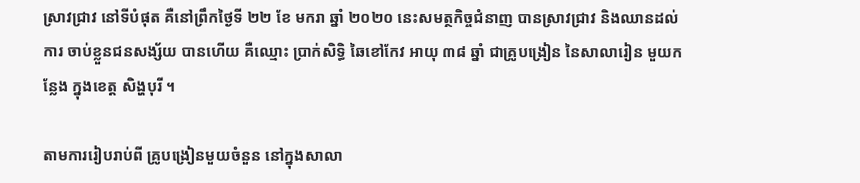ស្រាវជ្រាវ នៅទីបំផុត គឺនៅព្រឹកថ្ងៃទី ២២ ខែ មករា ឆ្នាំ ២០២០ នេះសមត្ថកិច្ចជំនាញ បានស្រាវជ្រាវ និងឈានដល់ការ ចាប់ខ្លួនជនសង្ស័យ បានហើយ គឺឈ្មោះ ប្រាក់សិទ្ធិ ឆៃខៅកែវ អាយុ ៣៨ ឆ្នាំ ជាគ្រូបង្រៀន នៃសាលារៀន មួយកន្លែង ក្នុងខេត្ត សិង្ហបុរី ។

តាមការរៀបរាប់ពី គ្រូបង្រៀនមួយចំនួន នៅក្នុងសាលា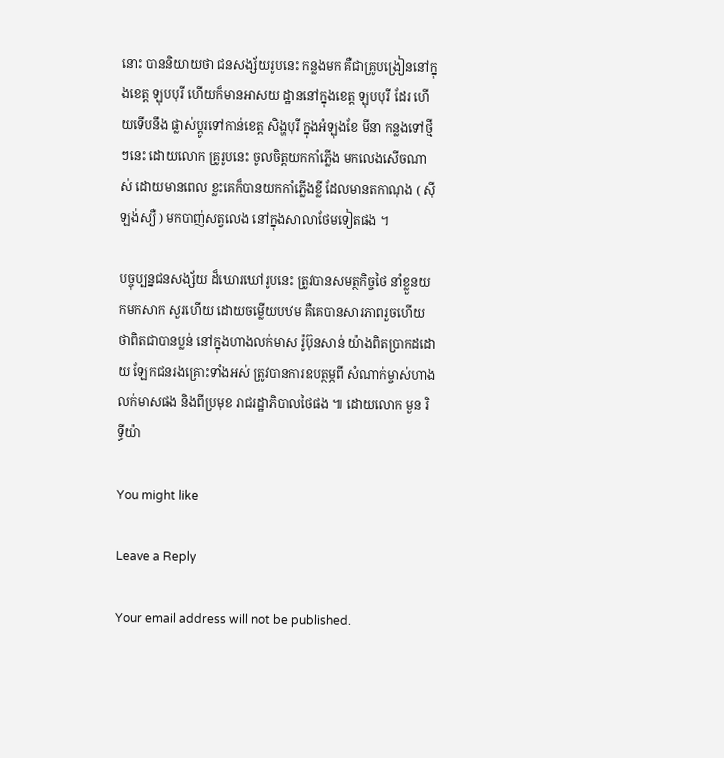នោះ បាននិយាយថា ជនសង្ស័យរូបនេះ កន្លងមក គឺជាគ្រូបង្រៀននៅក្នុងខេត្ត ឡុបបុរី ហើយក៏មានអាសយ ដ្ឋាននៅក្នុងខេត្ត ឡុបបុរី ដែរ ហើយទើបនឹង ផ្លាស់ប្តូរទៅកាន់ខេត្ត សិង្ហបុរី ក្នុងអំឡុងខែ មីនា កន្លងទៅថ្មីៗនេះ ដោយលោក គ្រូរូបនេះ ចូលចិត្តយកកាំភ្លើង មកលេងសើចណាស់ ដោយមានពេល ខ្លះគេក៏បានយកកាំភ្លើងខ្លី ដែលមានតកាណុង ( សុីឡង់ស្យឺ ) មកបាញ់សត្វលេង នៅក្នុងសាលាថែមទៀតផង ។

បច្ចុប្បន្នជនសង្ស័យ ដ៏ឃោរឃៅរូបនេះ ត្រូវបានសមត្ថកិច្ចថៃ នាំខ្លួនយកមកសាក សួរហើយ ដោយចម្លើយបឋម គឺគេបានសារភាពរួចហើយ ថាពិតជាបានប្លន់ នៅក្នុងហាងលក់មាស រ៉ូប៊ុនសាន់ យ៉ាងពិតប្រាកដដោយ ឡែកជនរងគ្រោះទាំងអស់ ត្រូវបានការឧបត្ថម្ភពី សំណាក់ម្ចាស់ហាង លក់មាសផង និងពីប្រមុខ រាជរដ្ឋាភិបាលថៃផង ៕ ដោយលោក មួន រិទ្ធីយ៉ា

You might like

Leave a Reply

Your email address will not be published.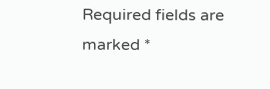Required fields are marked *